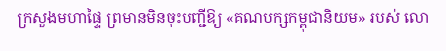ក្រសួងមហាផ្ទៃ ព្រមានមិនចុះបញ្ជីឱ្យ «គណបក្សកម្ពុជានិយម» របស់ លោ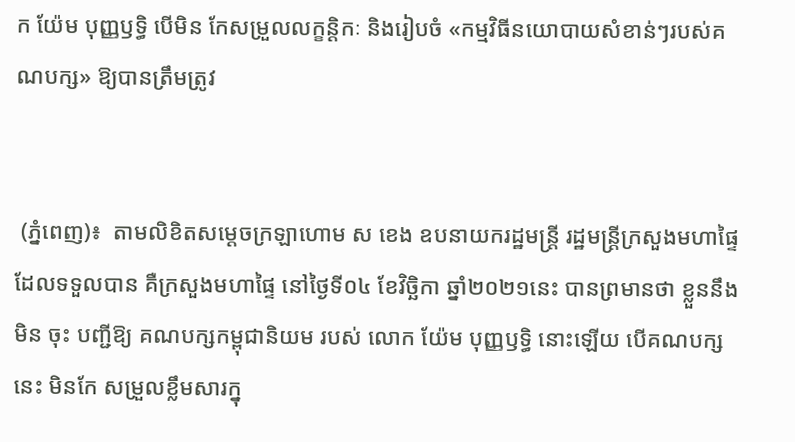ក យ៉ែម បុញ្ញឫទ្ធិ បើមិន កែសម្រួលលក្ខន្តិកៈ និងរៀបចំ «កម្មវិធីនយោបាយសំខាន់ៗរបស់គណបក្ស» ឱ្យបានត្រឹមត្រូវ


 (ភ្នំពេញ)៖  តាមលិខិតសម្តេចក្រឡាហោម ស ខេង ឧបនាយករដ្ឋមន្ត្រី រដ្ឋមន្ត្រីក្រសួងមហាផ្ទៃ ដែលទទួលបាន គឺក្រសួងមហាផ្ទៃ នៅថ្ងៃទី០៤ ខែវិច្ឆិកា ឆ្នាំ២០២១នេះ បានព្រមានថា ខ្លួននឹងមិន ចុះ បញ្ជីឱ្យ គណបក្សកម្ពុជានិយម របស់ លោក យ៉ែម បុញ្ញឫទ្ធិ នោះឡើយ បើគណបក្សនេះ មិនកែ សម្រួលខ្លឹមសារក្នុ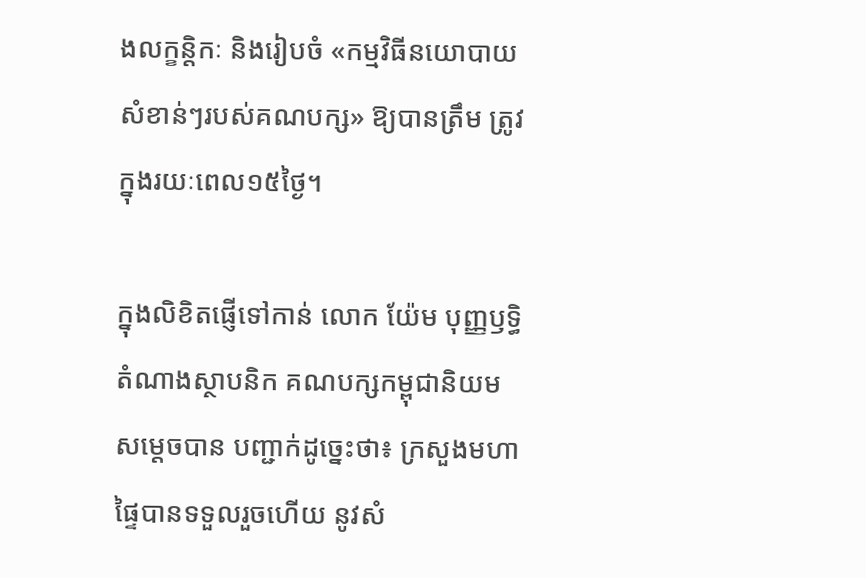ងលក្ខន្តិកៈ និងរៀបចំ «កម្មវិធីនយោបាយសំខាន់ៗរបស់គណបក្ស» ឱ្យបានត្រឹម ត្រូវ ក្នុងរយៈពេល១៥ថ្ងៃ។

ក្នុងលិខិតផ្ញើទៅកាន់ លោក យ៉ែម បុញ្ញឫទ្ធិ តំណាងស្ថាបនិក គណបក្សកម្ពុជានិយម សម្តេចបាន បញ្ជាក់ដូច្នេះថា៖ ក្រសួងមហាផ្ទៃបានទទួលរួចហើយ នូវសំ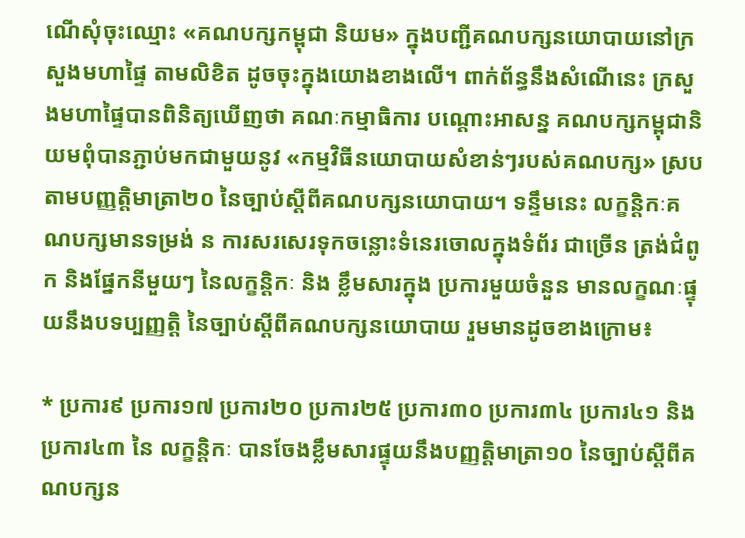ណើសុំចុះឈ្មោះ «គណបក្សកម្ពុជា និយម» ក្នុងបញ្ជីគណបក្សនយោបាយនៅក្រសួងមហាផ្ទៃ តាមលិខិត ដូចចុះក្នុងយោងខាងលើ។ ពាក់ព័ន្ធនឹងសំណើនេះ ក្រសួងមហាផ្ទៃបានពិនិត្យឃើញថា គណៈកម្មាធិការ បណ្តោះអាសន្ន គណបក្សកម្ពុជានិយមពុំបានភ្ជាប់មកជាមួយនូវ «កម្មវិធីនយោបាយសំខាន់ៗរបស់គណបក្ស» ស្របតាមបញ្ញត្តិមាត្រា២០ នៃច្បាប់ស្តីពីគណបក្សនយោបាយ។ ទន្ទឹមនេះ លក្ខន្តិកៈគណបក្សមានទម្រង់ ន ការសរសេរទុកចន្លោះទំនេរចោលក្នុងទំព័រ ជាច្រើន ត្រង់ជំពូក និងផ្នែកនីមួយៗ នៃលក្ខន្តិកៈ និង ខ្លឹមសារក្នុង ប្រការមួយចំនួន មានលក្ខណៈផ្ទុយនឹងបទប្បញ្ញត្តិ នៃច្បាប់ស្តីពីគណបក្សនយោបាយ រួមមានដូចខាងក្រោម៖

* ប្រការ៩ ប្រការ១៧ ប្រការ២០ ប្រការ២៥ ប្រការ៣០ ប្រការ៣៤ ប្រការ៤១ និងប្រការ៤៣ នៃ លក្ខន្តិកៈ បានចែងខ្លឹមសារផ្ទុយនឹងបញ្ញត្តិមាត្រា១០ នៃច្បាប់ស្តីពីគណបក្សន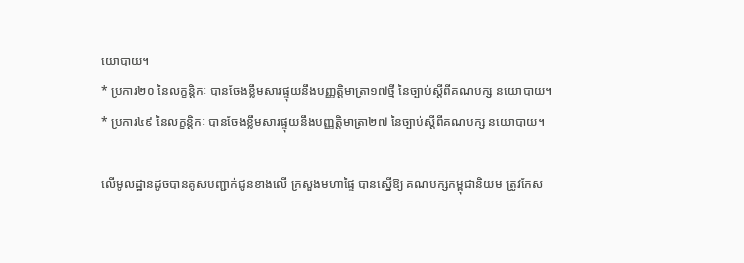យោបាយ។
* ប្រការ២០ នៃលក្ខន្តិកៈ បានចែងខ្លឹមសារផ្ទុយនឹងបញ្ញត្តិមាត្រា១៧ថ្មី នៃច្បាប់ស្តីពីគណបក្ស នយោបាយ។
* ប្រការ៤៩ នៃលក្ខន្តិកៈ បានចែងខ្លឹមសារផ្ទុយនឹងបញ្ញត្តិមាត្រា២៧ នៃច្បាប់ស្តីពីគណបក្ស នយោបាយ។

លើមូលដ្ឋានដូចបានគូសបញ្ជាក់ជូនខាងលើ ក្រសួងមហាផ្ទៃ បានស្នើឱ្យ គណបក្សកម្ពុជានិយម ត្រូវកែស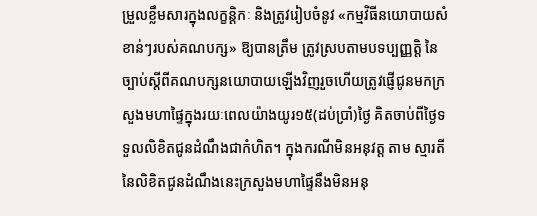ម្រួលខ្លឹមសារក្នុងលក្ខន្តិកៈ និងត្រូវរៀបចំនូវ «កម្មវិធីនយោបាយសំខាន់ៗរបស់គណបក្ស» ឱ្យបានត្រឹម ត្រូវស្របតាមបទប្បញ្ញត្តិ នៃច្បាប់ស្តីពីគណបក្សនយោបាយឡើងវិញរួចហើយត្រូវផ្ញើជូនមកក្រសួងមហាផ្ទៃក្នុងរយៈពេលយ៉ាងយូរ១៥(ដប់ប្រាំ)ថ្ងៃ គិតចាប់ពីថ្ងៃទទួលលិខិតជូនដំណឹងជាកំហិត។ ក្នុងករណីមិនអនុវត្ត តាម ស្មារតីនៃលិខិតជូនដំណឹងនេះក្រសួងមហាផ្ទៃនឹងមិនអនុ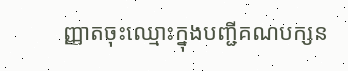ញ្ញាតចុះឈ្មោះក្នុងបញ្ជីគណបក្សន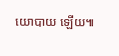យោបាយ ឡើយ៕